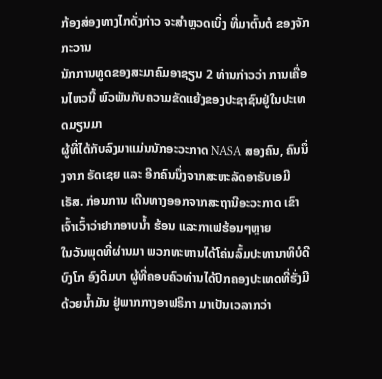ກ້ອງສ່ອງທາງໄກດັ່ງກ່າວ ຈະສຳຫຼວດເບິ່ງ ທີ່ມາຕົ້ນຕໍ ຂອງຈັກກະວານ
ນັກການທູດຂອງສະມາຄົມອາຊຽນ 2 ທ່ານກ່າວວ່າ ການເຄື່ອນໄຫວນີ້ ພົວພັນກັບຄວາມຂັດແຍ້ງຂອງປະຊາຊົນຢູ່ໃນປະເທດມຽນມາ
ຜູ້ທີ່ໄດ້ກັບລົງມາແມ່ນນັກອະວະກາດ NASA ສອງຄົນ, ຄົນນຶ່ງຈາກ ຣັດເຊຍ ແລະ ອີກຄົນນຶ່ງຈາກສະຫະລັດອາຣັບເອມີເຣັສ. ກ່ອນການ ເດີນທາງອອກຈາກສະຖານີອະວະກາດ ເຂົາເຈົ້າເວົ້າວ່າຢາກອາບນໍ້າ ຮ້ອນ ແລະກາເຟຮ້ອນໆຫຼາຍ
ໃນວັນພຸດທີ່ຜ່ານມາ ພວກທະຫານໄດ້ໂຄ່ນລົ້ມປະທານາທິບໍດີ ບົງໂກ ອົງດິມບາ ຜູ້ທີ່ຄອບຄົວທ່ານໄດ້ປົກຄອງປະເທດທີ່ຮັ່ງມີດ້ວຍນໍ້າມັນ ຢູ່ພາກກາງອາຟຣິກາ ມາເປັນເວລາກວ່າ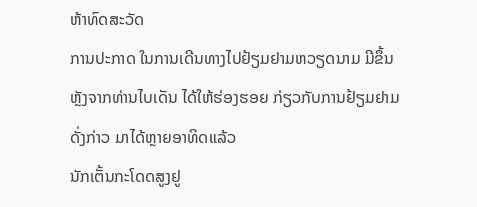ຫ້າທົດສະວັດ
ການປະກາດ ໃນການເດີນທາງໄປຢ້ຽມຢາມຫວຽດນາມ ມີຂຶ້ນຫຼັງຈາກທ່ານໄບເດັນ ໄດ້ໃຫ້ຮ່ອງຮອຍ ກ່ຽວກັບການຢ້ຽມຢາມດັ່ງກ່າວ ມາໄດ້ຫຼາຍອາທິດແລ້ວ
ນັກເຕັ້ນກະໂດດສູງຢູ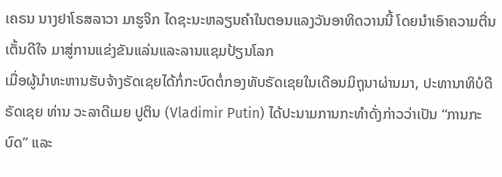ເຄຣນ ນາງຢາໂຣສລາວາ ມາຮູຈິກ ໄດຊະນະຫລຽນຄຳໃນຕອນແລງວັນອາທິດວານນີ້ ໂດຍນຳເອົາຄວາມຕື່ນເຕັ້ນດີໃຈ ມາສູ່ການແຂ່ງຂັນແລ່ນແລະລານແຊມປ້ຽນໂລກ
ເມື່ອຜູ້ນຳທະຫານຮັບຈ້າງຣັດເຊຍໄດ້ກໍ່ກະບົດຕໍ່ກອງທັບຣັດເຊຍໃນເດືອນມິຖຸນາຜ່ານມາ, ປະທານາທິບໍດີຣັດເຊຍ ທ່ານ ວະລາດີເມຍ ປູຕິນ (Vladimir Putin) ໄດ້ປະນາມການກະທຳດັ່ງກ່າວວ່າເປັນ “ການກະບົດ” ແລະ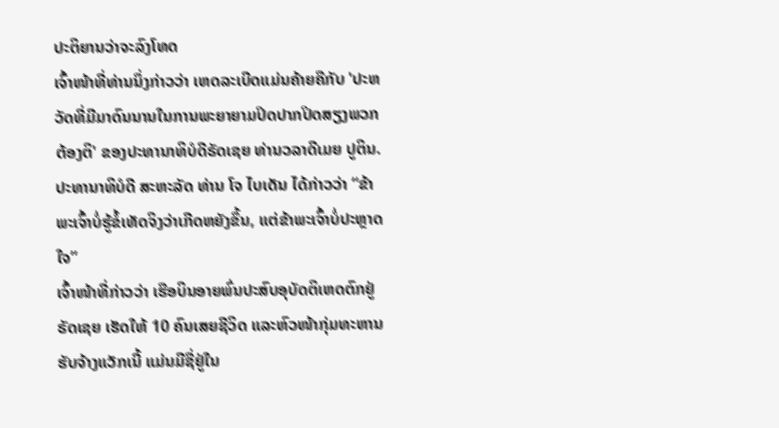ປະຕິຍານວ່າຈະລົງໂທດ
ເຈົ້າໜ້າທີ່ທ່ານນຶ່ງກ່າວວ່າ ເຫດລະເບີດແມ່ນຄ້າຍຄືກັບ 'ປະຫວັດທີ່ມີມາດົນນານໃນການພະຍາຍາມປິດປາກປິດສຽງພວກຕ້ອງຕິ' ຂອງປະທານາທິບໍດີຣັດເຊຍ ທ່ານວລາດີເມຍ ປູຕິນ.
ປະທານາທິບໍດີ ສະຫະລັດ ທ່ານ ໂຈ ໄບເດັນ ໄດ້ກ່າວວ່າ “ຂ້າພະເຈົ້າບໍ່ຮູ້ຂໍ້ເທັດຈິງວ່າເກີດຫຍັງຂຶ້ນ, ແຕ່ຂ້າພະເຈົ້າບໍ່ປະຫຼາດໃຈ”
ເຈົ້າໜ້າທີ່ກ່າວວ່າ ເຮືອບິນອາຍພົ່ນປະສົບອຸບັດຕິເຫດຕົກຢູ່ຣັດເຊຍ ເຮັດໃຫ້ 10 ຄົນເສຍຊີວິດ ແລະຫົວໜ້າກຸ່ມທະຫານຮັບຈ້າງແວັກເນີ້ ແມ່ນມີຊື່ຢູ່ໃນ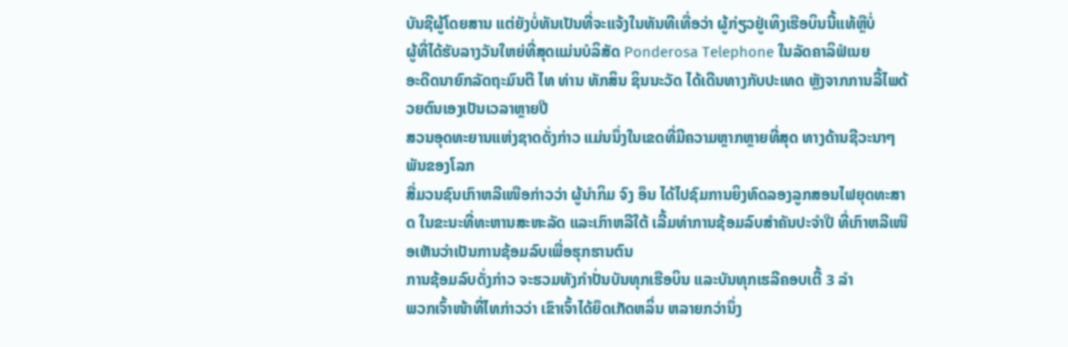ບັນຊີຜູ້ໂດຍສານ ແຕ່ຍັງບໍ່ທັນເປັນທີ່ຈະແຈ້ງໃນທັນທີເທື່ອວ່າ ຜູ້ກ່ຽວຢູ່ເທິງເຮືອບິນນີ້ແທ້ຫຼືບໍ່
ຜູ້ທີ່ໄດ້ຮັບລາງວັນໃຫຍ່ທີ່ສຸດແມ່ນບໍລິສັດ Ponderosa Telephone ໃນລັດຄາລິຟໍເນຍ
ອະດີດນາຍົກລັດຖະມົນຕີ ໄທ ທ່ານ ທັກສິນ ຊິນນະວັດ ໄດ້ເດີນທາງກັບປະເທດ ຫຼັງຈາກການລີ້ໄພດ້ວຍຕົນເອງເປັນເວລາຫຼາຍປີ
ສວນອຸດທະຍານແຫ່ງຊາດດັ່ງກ່າວ ແມ່ນນຶ່ງໃນເຂດທີ່ມີຄວາມຫຼາກຫຼາຍທີ່ສຸດ ທາງດ້ານຊີວະນາໆພັນຂອງໂລກ
ສື່ມວນຊົນເກົາຫລີເໜືອກ່າວວ່າ ຜູ້ນຳກິມ ຈົງ ອຶນ ໄດ້ໄປຊົມການຍິງທົດລອງລູກສອນໄຟຍຸດທະສາດ ໃນຂະນະທີ່ທະຫານສະຫະລັດ ແລະເກົາຫລີໃຕ້ ເລີ້ມທຳການຊ້ອມລົບສຳຄັນປະຈຳປີ ທີ່ເກົາຫລີເໜືອເຫັນວ່າເປັນການຊ້ອມລົບເພື່ອຮຸກຮານຕົນ
ການຊ້ອມລົບດັ່ງກ່າວ ຈະຮວມທັງກຳປັ່ນບັນທຸກເຮືອບິນ ແລະບັນທຸກເຮລີຄອບເຕີ້ 3 ລຳ
ພວກເຈົ້າໜ້າທີ່ໄທກ່າວວ່າ ເຂົາເຈົ້າໄດ້ຍຶດເກັດຫລິ່ນ ຫລາຍກວ່ານຶ່ງ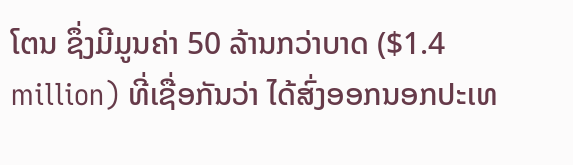ໂຕນ ຊຶ່ງມີມູນຄ່າ 50 ລ້ານກວ່າບາດ ($1.4 million) ທີ່ເຊື່ອກັນວ່າ ໄດ້ສົ່ງອອກນອກປະເທ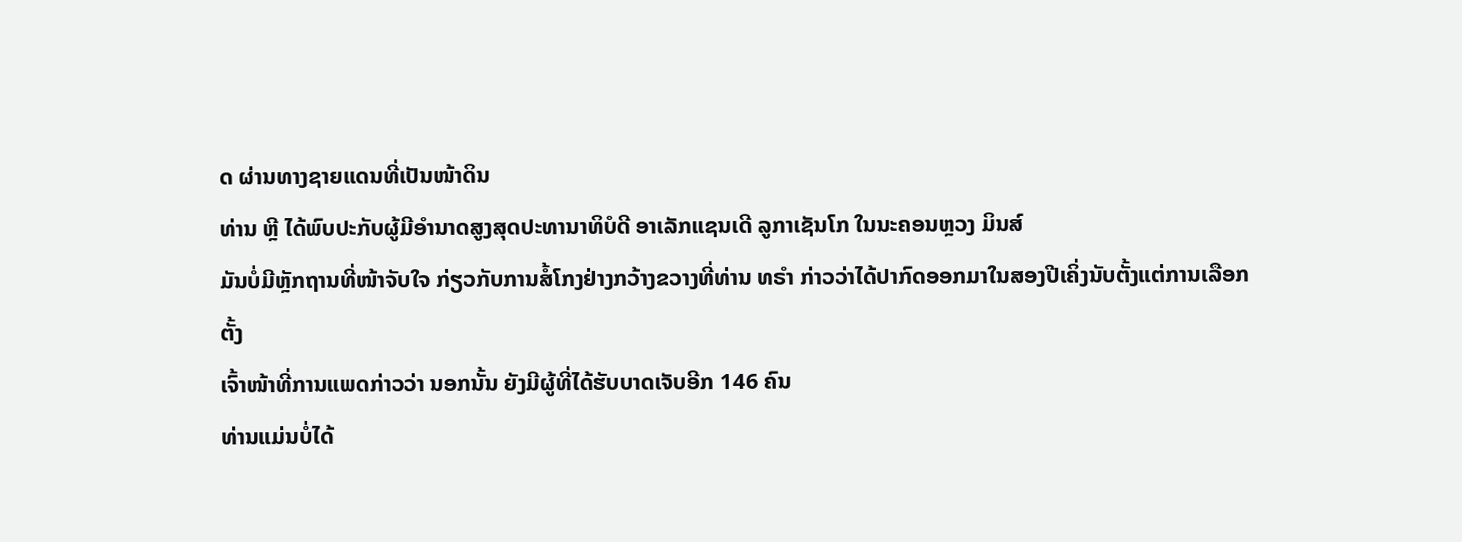ດ ຜ່ານທາງຊາຍແດນທີ່ເປັນໜ້າດິນ
ທ່ານ ຫຼີ ໄດ້ພົບປະກັບຜູ້ມີອຳນາດສູງສຸດປະທານາທິບໍດີ ອາເລັກແຊນເດີ ລູກາເຊັນໂກ ໃນນະຄອນຫຼວງ ມິນສ໌
ມັນບໍ່ມີຫຼັກຖານທີ່ໜ້າຈັບໃຈ ກ່ຽວກັບການສໍ້ໂກງຢ່າງກວ້າງຂວາງທີ່ທ່ານ ທຣຳ ກ່າວວ່າໄດ້ປາກົດອອກມາໃນສອງປີເຄິ່ງນັບຕັ້ງແຕ່ການເລືອກຕັ້ງ
ເຈົ້າໜ້າທີ່ການແພດກ່າວວ່າ ນອກນັ້ນ ຍັງມີຜູ້ທີ່ໄດ້ຮັບບາດເຈັບອີກ 146 ຄົນ
ທ່ານແມ່ນບໍ່ໄດ້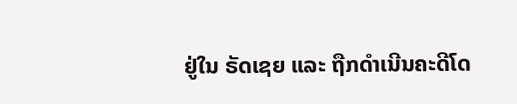ຢູ່ໃນ ຣັດເຊຍ ແລະ ຖືກດຳເນີນຄະດີໂດ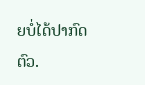ຍບໍ່ໄດ້ປາກົດຕົວ.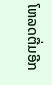ໂຫລດຕື່ມອີກ